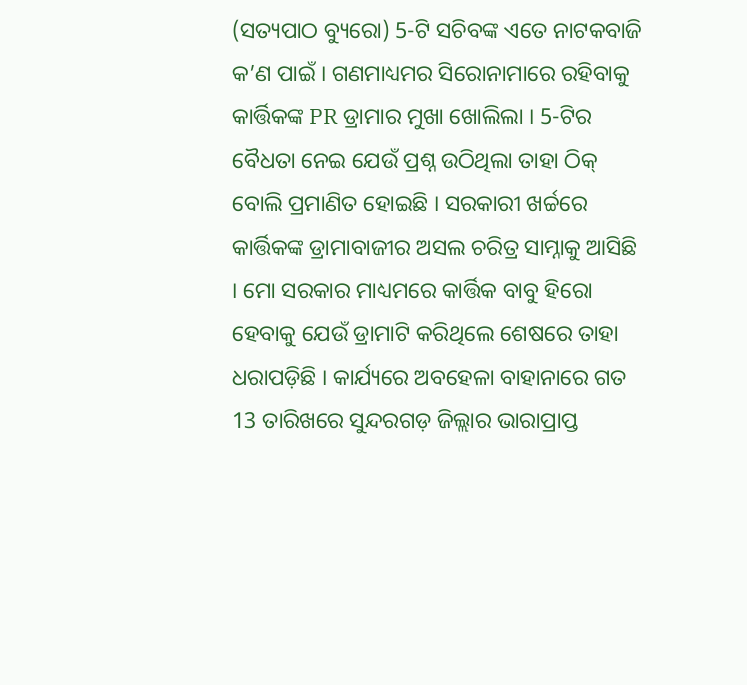(ସତ୍ୟପାଠ ବ୍ୟୁରୋ) 5-ଟି ସଚିବଙ୍କ ଏତେ ନାଟକବାଜି କ’ଣ ପାଇଁ । ଗଣମାଧ୍ୟମର ସିରୋନାମାରେ ରହିବାକୁ କାର୍ତ୍ତିକଙ୍କ PR ଡ୍ରାମାର ମୁଖା ଖୋଲିଲା । 5-ଟିର ବୈଧତା ନେଇ ଯେଉଁ ପ୍ରଶ୍ନ ଉଠିଥିଲା ତାହା ଠିକ୍ ବୋଲି ପ୍ରମାଣିତ ହୋଇଛି । ସରକାରୀ ଖର୍ଚ୍ଚରେ କାର୍ତ୍ତିକଙ୍କ ଡ୍ରାମାବାଜୀର ଅସଲ ଚରିତ୍ର ସାମ୍ନାକୁ ଆସିଛି । ମୋ ସରକାର ମାଧ୍ୟମରେ କାର୍ତ୍ତିକ ବାବୁ ହିରୋ ହେବାକୁ ଯେଉଁ ଡ୍ରାମାଟି କରିଥିଲେ ଶେଷରେ ତାହା ଧରାପଡ଼ିଛି । କାର୍ଯ୍ୟରେ ଅବହେଳା ବାହାନାରେ ଗତ 13 ତାରିଖରେ ସୁନ୍ଦରଗଡ଼ ଜିଲ୍ଲାର ଭାରାପ୍ରାପ୍ତ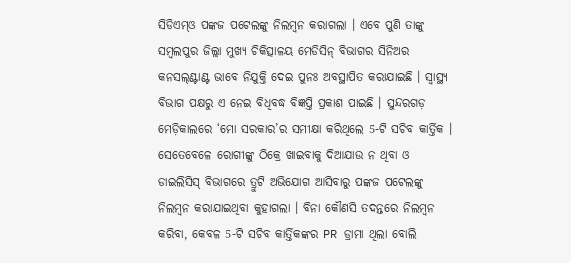ସିଡିଏମ୍ଓ ପଙ୍କଜ ପଟେଲଙ୍କୁ ନିଲମ୍ବନ କରାଗଲା । ଏବେ ପୁଣି ତାଙ୍କୁ ସମ୍ବଲପୁର ଜିଲ୍ଲା ମୁଖ୍ୟ ଚିକିତ୍ସାଳୟ ମେଡିସିନ୍ ବିଭାଗର ସିନିଅର କନସଲ୍ଣ୍ଟାଣ୍ଟ ଭାବେ ନିଯୁକ୍ତି ଦେଇ ପୁନଃ ଅବସ୍ଥାପିତ କରାଯାଇଛି । ସ୍ୱାସ୍ଥ୍ୟ ବିଭାଗ ପକ୍ଷରୁ ଏ ନେଇ ବିଧିବଦ୍ଧ ବିଜ୍ଞପ୍ତି ପ୍ରକାଶ ପାଇଛି । ସୁନ୍ଦରଗଡ଼ ମେଡ଼ିକାଲରେ ‘ମୋ ସରକାର’ର ସମୀକ୍ଷା କରିଥିଲେ 5-ଟି ସଚିବ କାର୍ତ୍ତିକ । ସେତେବେଳେ ରୋଗୀଙ୍କୁ ଠିକ୍ରେ ଖାଇବାକୁ ଦିଆଯାଉ ନ ଥିବା ଓ ଡାଇଲିସିସ୍ ବିଭାଗରେ ତ୍ରୁଟି ଅଭିଯୋଗ ଆସିବାରୁ ପଙ୍କଜ ପଟେଲଙ୍କୁ ନିଲମ୍ବନ କରାଯାଇଥିବା କୁହାଗଲା । ବିନା କୌଣସି ତଦନ୍ତରେ ନିଲମ୍ବନ କରିବା, କେବଳ 5-ଟି ସଚିବ କାର୍ତ୍ତିକଙ୍କର PR ଡ୍ରାମା ଥିଲା ବୋଲି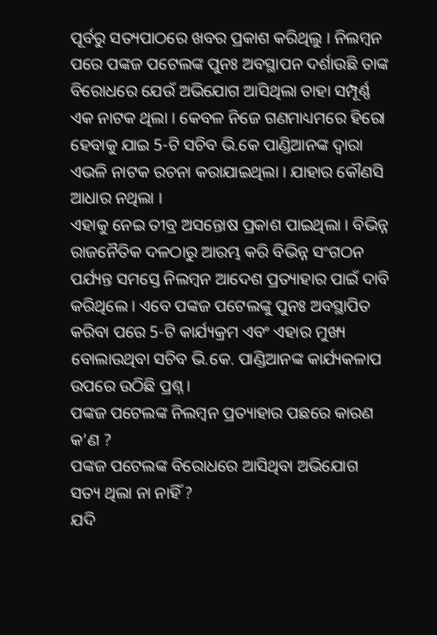ପୂର୍ବରୁ ସତ୍ୟପାଠରେ ଖବର ପ୍ରକାଶ କରିଥିଲୁ । ନିଲମ୍ବନ ପରେ ପଙ୍କଜ ପଟେଲଙ୍କ ପୁନଃ ଅବସ୍ଥାପନ ଦର୍ଶାଉଛି ତାଙ୍କ ବିରୋଧରେ ଯେଉଁ ଅଭିଯୋଗ ଆସିଥିଲା ତାହା ସମ୍ପୂର୍ଣ୍ଣ ଏକ ନାଟକ ଥିଲା । କେବଳ ନିଜେ ଗଣମାଧ୍ୟମରେ ହିରୋ ହେବାକୁ ଯାଇ 5-ଟି ସଚିବ ଭି.କେ ପାଣ୍ଡିଆନଙ୍କ ଦ୍ବାରା ଏଭଳି ନାଟକ ରଚନା କରାଯାଇଥିଲା । ଯାହାର କୌଣସି ଆଧାର ନଥିଲା ।
ଏହାକୁ ନେଇ ତୀବ୍ର ଅସନ୍ତୋଷ ପ୍ରକାଶ ପାଇଥିଲା । ବିଭିନ୍ନ ରାଜନୈତିକ ଦଳଠାରୁ ଆରମ୍ଭ କରି ବିଭିନ୍ନ ସଂଗଠନ ପର୍ଯ୍ୟନ୍ତ ସମସ୍ତେ ନିଲମ୍ବନ ଆଦେଶ ପ୍ରତ୍ୟାହାର ପାଇଁ ଦାବି କରିଥିଲେ । ଏବେ ପଙ୍କଜ ପଟେଲଙ୍କୁ ପୁନଃ ଅବସ୍ଥାପିତ କରିବା ପରେ 5-ଟି କାର୍ଯ୍ୟକ୍ରମ ଏବଂ ଏହାର ମୁଖ୍ୟ ବୋଲାଉଥିବା ସଚିବ ଭି.କେ. ପାଣ୍ଡିଆନଙ୍କ କାର୍ଯ୍ୟକଳାପ ଉପରେ ଉଠିଛି ପ୍ରଶ୍ନ ।
ପଙ୍କଜ ପଟେଲଙ୍କ ନିଲମ୍ବନ ପ୍ରତ୍ୟାହାର ପଛରେ କାରଣ କ’ଣ ?
ପଙ୍କଜ ପଟେଲଙ୍କ ବିରୋଧରେ ଆସିଥିବା ଅଭିଯୋଗ ସତ୍ୟ ଥିଲା ନା ନାହିଁ ?
ଯଦି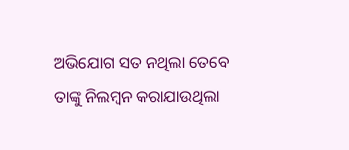ଅଭିଯୋଗ ସତ ନଥିଲା ତେବେ ତାଙ୍କୁ ନିଲମ୍ବନ କରାଯାଉଥିଲା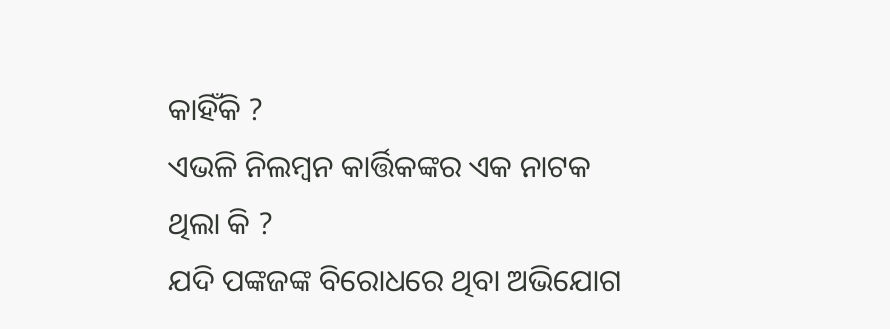କାହିଁକି ?
ଏଭଳି ନିଲମ୍ବନ କାର୍ତ୍ତିକଙ୍କର ଏକ ନାଟକ ଥିଲା କି ?
ଯଦି ପଙ୍କଜଙ୍କ ବିରୋଧରେ ଥିବା ଅଭିଯୋଗ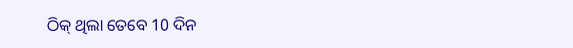ଠିକ୍ ଥିଲା ତେବେ 10 ଦିନ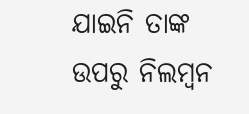ଯାଇନି ତାଙ୍କ ଉପରୁ ନିଲମ୍ବନ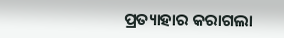ପ୍ରତ୍ୟାହାର କରାଗଲା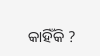କାହିଁକି ?